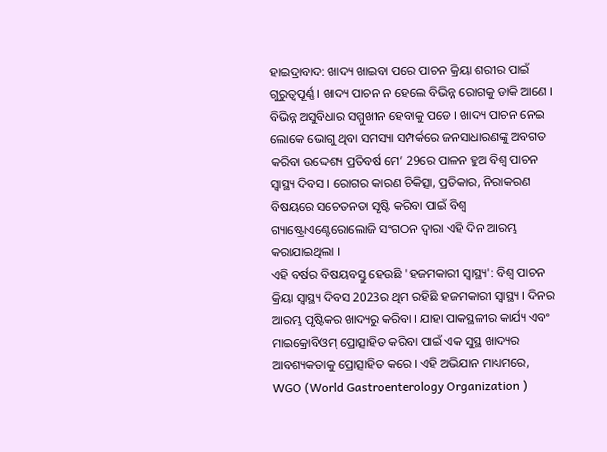ହାଇଦ୍ରାବାଦ: ଖାଦ୍ୟ ଖାଇବା ପରେ ପାଚନ କ୍ରିୟା ଶରୀର ପାଇଁ ଗୁରୁତ୍ବପୂର୍ଣ୍ଣ । ଖାଦ୍ୟ ପାଚନ ନ ହେଲେ ବିଭିନ୍ନ ରୋଗକୁ ଡାକି ଆଣେ । ବିଭିନ୍ନ ଅସୁବିଧାର ସମ୍ମୁଖୀନ ହେବାକୁ ପଡେ । ଖାଦ୍ୟ ପାଚନ ନେଇ ଲୋକେ ଭୋଗୁ ଥିବା ସମସ୍ୟା ସମ୍ପର୍କରେ ଜନସାଧାରଣଙ୍କୁ ଅବଗତ କରିବା ଉଦ୍ଦେଶ୍ୟ ପ୍ରତିବର୍ଷ ମେ’ 29ରେ ପାଳନ ହୁଅ ବିଶ୍ବ ପାଚନ ସ୍ବାସ୍ଥ୍ୟ ଦିବସ । ରୋଗର କାରଣ ଚିକିତ୍ସା, ପ୍ରତିକାର, ନିରାକରଣ ବିଷୟରେ ସଚେତନତା ସୃଷ୍ଟି କରିବା ପାଇଁ ବିଶ୍ବ ଗ୍ୟାଷ୍ଟ୍ରୋଏଣ୍ଟେରୋଲୋଜି ସଂଗଠନ ଦ୍ବାରା ଏହି ଦିନ ଆରମ୍ଭ କରାଯାଇଥିଲା ।
ଏହି ବର୍ଷର ବିଷୟବସ୍ତୁ ହେଉଛି 'ହଜମକାରୀ ସ୍ୱାସ୍ଥ୍ୟ': ବିଶ୍ୱ ପାଚନ କ୍ରିୟା ସ୍ୱାସ୍ଥ୍ୟ ଦିବସ 2023ର ଥିମ ରହିଛି ହଜମକାରୀ ସ୍ବାସ୍ଥ୍ୟ । ଦିନର ଆରମ୍ଭ ପୃଷ୍ଟିକର ଖାଦ୍ୟରୁ କରିବା । ଯାହା ପାକସ୍ଥଳୀର କାର୍ଯ୍ୟ ଏବଂ ମାଇକ୍ରୋବିଓମ୍ ପ୍ରୋତ୍ସାହିତ କରିବା ପାଇଁ ଏକ ସୁସ୍ଥ ଖାଦ୍ୟର ଆବଶ୍ୟକତାକୁ ପ୍ରୋତ୍ସାହିତ କରେ । ଏହି ଅଭିଯାନ ମାଧ୍ୟମରେ, WGO (World Gastroenterology Organization )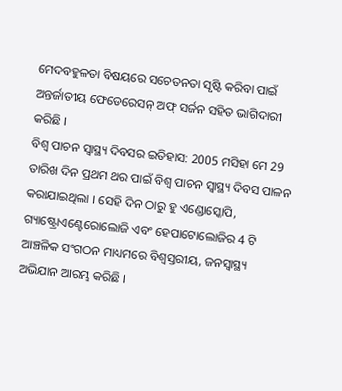ମେଦବହୁଳତା ବିଷୟରେ ସଚେତନତା ସୃଷ୍ଟି କରିବା ପାଇଁ ଅନ୍ତର୍ଜାତୀୟ ଫେଡେରେସନ୍ ଅଫ୍ ସର୍ଜନ ସହିତ ଭାଗିଦାରୀ କରିଛି ।
ବିଶ୍ବ ପାଚନ ସ୍ବାସ୍ଥ୍ୟ ଦିବସର ଇତିହାସ: 2005 ମସିହା ମେ 29 ତାରିଖ ଦିନ ପ୍ରଥମ ଥର ପାଇଁ ବିଶ୍ବ ପାଚନ ସ୍ବାସ୍ଥ୍ୟ ଦିବସ ପାଳନ କରାଯାଇଥିଲା । ସେହି ଦିନ ଠାରୁ ହୁ ଏଣ୍ଡୋସ୍କୋପି, ଗ୍ୟାଷ୍ଟ୍ରୋଏଣ୍ଟେରୋଲୋଜି ଏବଂ ହେପାଟୋଲୋଜିର 4 ଟି ଆଞ୍ଚଳିକ ସଂଗଠନ ମାଧ୍ୟମରେ ବିଶ୍ବସ୍ତରୀୟ, ଜନସ୍ୱାସ୍ଥ୍ୟ ଅଭିଯାନ ଆରମ୍ଭ କରିଛି ।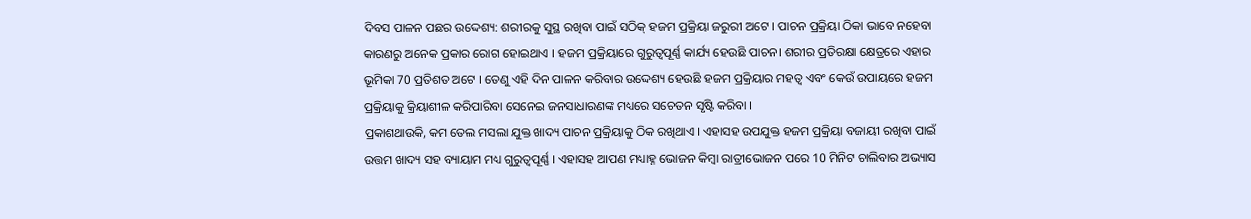ଦିବସ ପାଳନ ପଛର ଉଦ୍ଦେଶ୍ୟ: ଶରୀରକୁ ସୁସ୍ଥ ରଖିବା ପାଇଁ ସଠିକ୍ ହଜମ ପ୍ରକ୍ରିୟା ଜରୁରୀ ଅଟେ । ପାଚନ ପ୍ରକ୍ରିୟା ଠିକା ଭାବେ ନହେବା କାରଣରୁ ଅନେକ ପ୍ରକାର ରୋଗ ହୋଇଥାଏ । ହଜମ ପ୍ରକ୍ରିୟାରେ ଗୁରୁତ୍ବପୂର୍ଣ୍ଣ କାର୍ଯ୍ୟ ହେଉଛି ପାଚନ। ଶରୀର ପ୍ରତିରକ୍ଷା କ୍ଷେତ୍ରରେ ଏହାର ଭୂମିକା 70 ପ୍ରତିଶତ ଅଟେ । ତେଣୁ ଏହି ଦିନ ପାଳନ କରିବାର ଉଦ୍ଦେଶ୍ୟ ହେଉଛି ହଜମ ପ୍ରକ୍ରିୟାର ମହତ୍ବ ଏବଂ କେଉଁ ଉପାୟରେ ହଜମ ପ୍ରକ୍ରିୟାକୁ କ୍ରିୟାଶୀଳ କରିପାରିବା ସେନେଇ ଜନସାଧାରଣଙ୍କ ମଧ୍ୟରେ ସଚେତନ ସୃଷ୍ଟି କରିବା ।
ପ୍ରକାଶଥାଉକି, କମ ତେଲ ମସଲା ଯୁକ୍ତ ଖାଦ୍ୟ ପାଚନ ପ୍ରକ୍ରିୟାକୁ ଠିକ ରଖିଥାଏ । ଏହାସହ ଉପଯୁକ୍ତ ହଜମ ପ୍ରକ୍ରିୟା ବଜାୟୀ ରଖିବା ପାଇଁ ଉତ୍ତମ ଖାଦ୍ୟ ସହ ବ୍ୟାୟାମ ମଧ୍ୟ ଗୁରୁତ୍ବପୂର୍ଣ୍ଣ । ଏହାସହ ଆପଣ ମଧ୍ୟାହ୍ନ ଭୋଜନ କିମ୍ବା ରାତ୍ରୀଭୋଜନ ପରେ 10 ମିନିଟ ଚାଲିବାର ଅଭ୍ୟାସ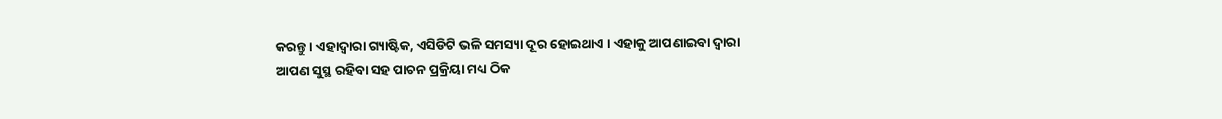କରନ୍ତୁ । ଏହାଦ୍ବାରା ଗ୍ୟାଷ୍ଟିକ, ଏସିଡିଟି ଭଳି ସମସ୍ୟା ଦୂର ହୋଇଥାଏ । ଏହାକୁ ଆପଣାଇବା ଦ୍ବାରା ଆପଣ ସୁସ୍ଥ ରହିବା ସହ ପାଚନ ପ୍ରକ୍ରିୟା ମଧ୍ୟ ଠିକ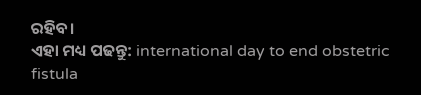ରହିବ।
ଏହା ମଧ୍ୟ ପଢନ୍ତୁ: international day to end obstetric fistula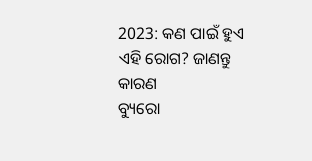2023: କଣ ପାଇଁ ହୁଏ ଏହି ରୋଗ? ଜାଣନ୍ତୁ କାରଣ
ବ୍ୟୁରୋ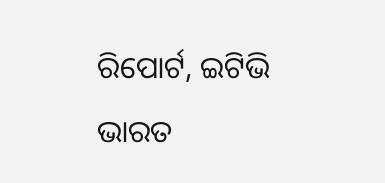ରିପୋର୍ଟ, ଇଟିଭି ଭାରତ